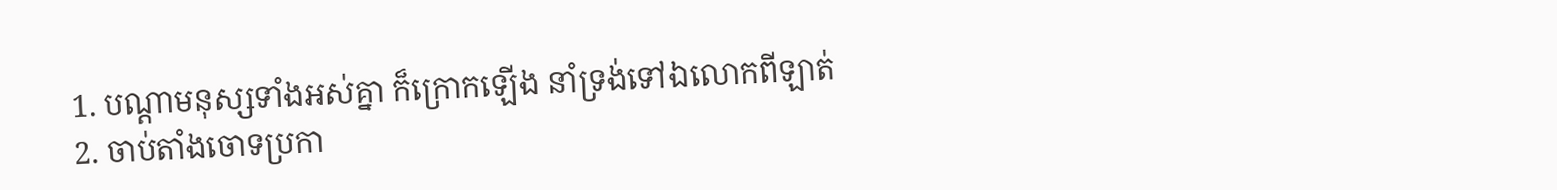1. បណ្តាមនុស្សទាំងអស់គ្នា ក៏ក្រោកឡើង នាំទ្រង់ទៅឯលោកពីឡាត់
2. ចាប់តាំងចោទប្រកា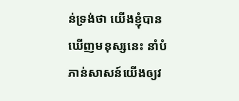ន់ទ្រង់ថា យើងខ្ញុំបានឃើញមនុស្សនេះ នាំបំភាន់សាសន៍យើងឲ្យវ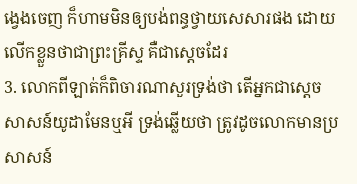ង្វេងចេញ ក៏ហាមមិនឲ្យបង់ពន្ធថ្វាយសេសារផង ដោយលើកខ្លួនថាជាព្រះគ្រីស្ទ គឺជាស្តេចដែរ
3. លោកពីឡាត់ក៏ពិចារណាសួរទ្រង់ថា តើអ្នកជាស្តេចសាសន៍យូដាមែនឬអី ទ្រង់ឆ្លើយថា ត្រូវដូចលោកមានប្រសាសន៍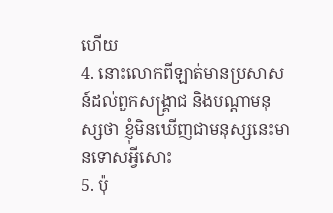ហើយ
4. នោះលោកពីឡាត់មានប្រសាសន៍ដល់ពួកសង្គ្រាជ និងបណ្តាមនុស្សថា ខ្ញុំមិនឃើញជាមនុស្សនេះមានទោសអ្វីសោះ
5. ប៉ុ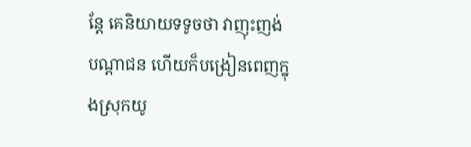ន្តែ គេនិយាយទទូចថា វាញុះញង់បណ្តាជន ហើយក៏បង្រៀនពេញក្នុងស្រុកយូ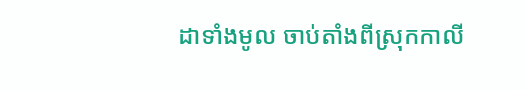ដាទាំងមូល ចាប់តាំងពីស្រុកកាលី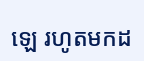ឡេ រហូតមកដ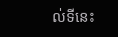ល់ទីនេះ